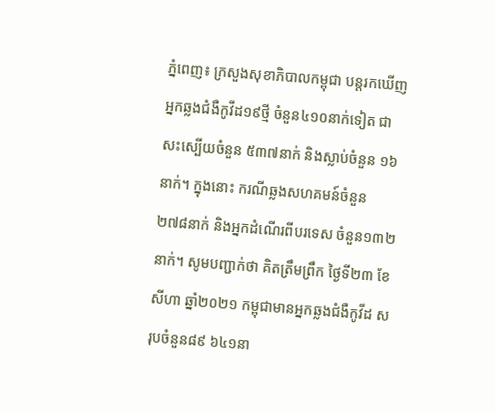ភ្នំពេញ៖ ក្រសួងសុខាភិបាលកម្ពុជា បន្តរកឃើញអ្នកឆ្លងជំងឺកូវីដ១៩ថ្មី ចំនួន៤១០នាក់ទៀត ជាសះស្បើយចំនួន ៥៣៧នាក់ និងស្លាប់ចំនួន ១៦នាក់។ ក្នុងនោះ ករណីឆ្លងសហគមន៍ចំនួន ២៧៨នាក់ និងអ្នកដំណើរពីបរទេស ចំនួន១៣២នាក់។ សូមបញ្ជាក់ថា គិតត្រឹមព្រឹក ថ្ងៃទី២៣ ខែសីហា ឆ្នាំ២០២១ កម្ពុជាមានអ្នកឆ្លងជំងឺកូវីដ សរុបចំនួន៨៩ ៦៤១នា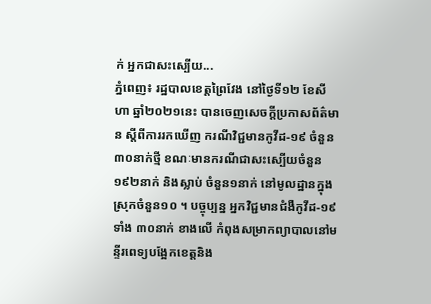ក់ អ្នកជាសះស្បើយ...
ភ្នំពេញ៖ រដ្ឋបាលខេត្តព្រៃវែង នៅថ្ងៃទី១២ ខែសីហា ឆ្នាំ២០២១នេះ បានចេញសេចក្ដីប្រកាសព័ត៌មាន ស្ដីពីការរកឃើញ ករណីវិជ្ជមានកូវីដ-១៩ ចំនួន ៣០នាក់ថ្មី ខណៈមានករណីជាសះស្បើយចំនួន ១៩២នាក់ និងស្លាប់ ចំនួន១នាក់ នៅមូលដ្ឋានក្នុងស្រុកចំនួន១០ ។ បច្ចុប្បន្ន អ្នកវិជ្ជមានជំងឺកូវីដ-១៩ ទាំង ៣០នាក់ ខាងលើ កំពុងសម្រាកព្យាបាលនៅមន្ទីរពេទ្យបង្អែកខេត្តនិង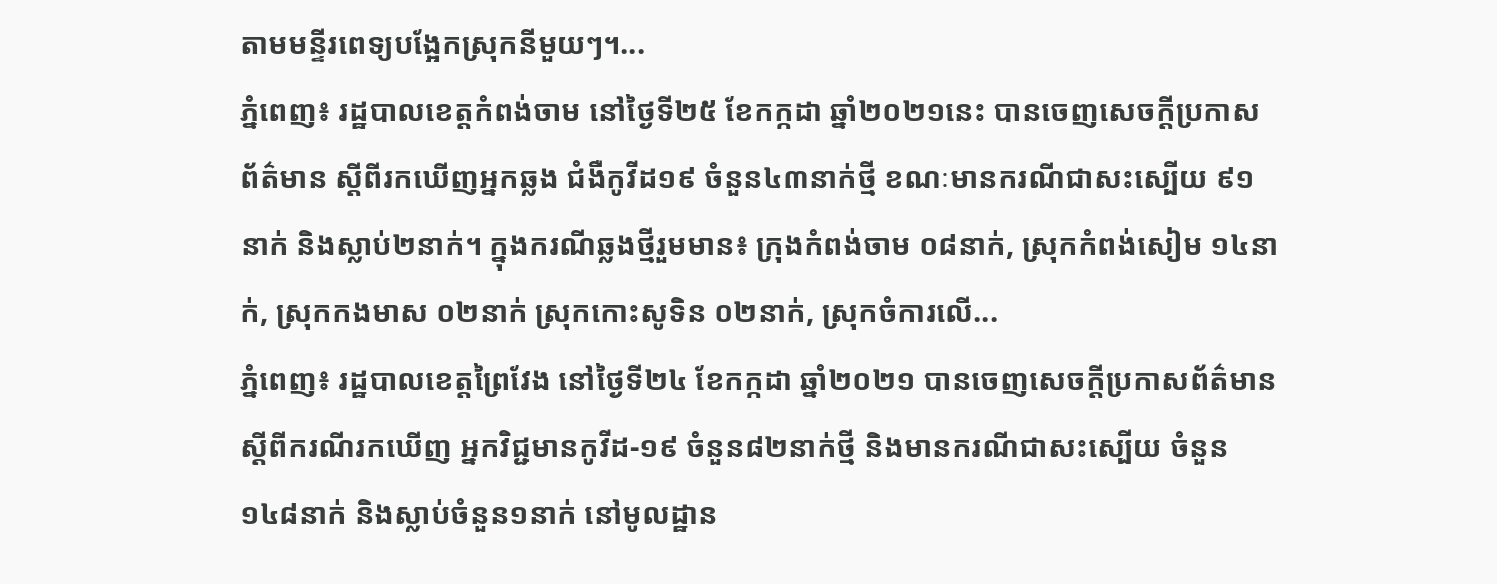តាមមន្ទីរពេទ្យបង្អែកស្រុកនីមួយៗ។...
ភ្នំពេញ៖ រដ្ឋបាលខេត្តកំពង់ចាម នៅថ្ងៃទី២៥ ខែកក្កដា ឆ្នាំ២០២១នេះ បានចេញសេចក្តីប្រកាសព័ត៌មាន ស្តីពីរកឃើញអ្នកឆ្លង ជំងឺកូវីដ១៩ ចំនួន៤៣នាក់ថ្មី ខណៈមានករណីជាសះស្បើយ ៩១នាក់ និងស្លាប់២នាក់។ ក្នុងករណីឆ្លងថ្មីរួមមាន៖ ក្រុងកំពង់ចាម ០៨នាក់, ស្រុកកំពង់សៀម ១៤នាក់, ស្រុកកងមាស ០២នាក់ ស្រុកកោះសូទិន ០២នាក់, ស្រុកចំការលើ...
ភ្នំពេញ៖ រដ្ឋបាលខេត្តព្រៃវែង នៅថ្ងៃទី២៤ ខែកក្កដា ឆ្នាំ២០២១ បានចេញសេចក្ដីប្រកាសព័ត៌មាន ស្ដីពីករណីរកឃើញ អ្នកវិជ្ជមានកូវីដ-១៩ ចំនួន៨២នាក់ថ្មី និងមានករណីជាសះស្បើយ ចំនួន ១៤៨នាក់ និងស្លាប់ចំនួន១នាក់ នៅមូលដ្ឋាន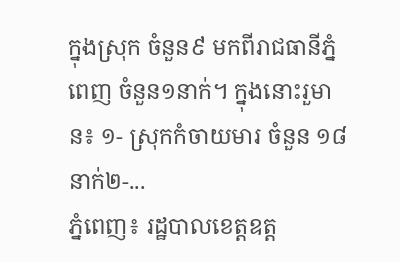ក្នុងស្រុក ចំនួន៩ មកពីរាជធានីភ្នំពេញ ចំនួន១នាក់។ ក្នុងនោះរួមាន៖ ១- ស្រុកកំចាយមារ ចំនួន ១៨នាក់២-...
ភ្នំពេញ៖ រដ្ឋបាលខេត្តឧត្ត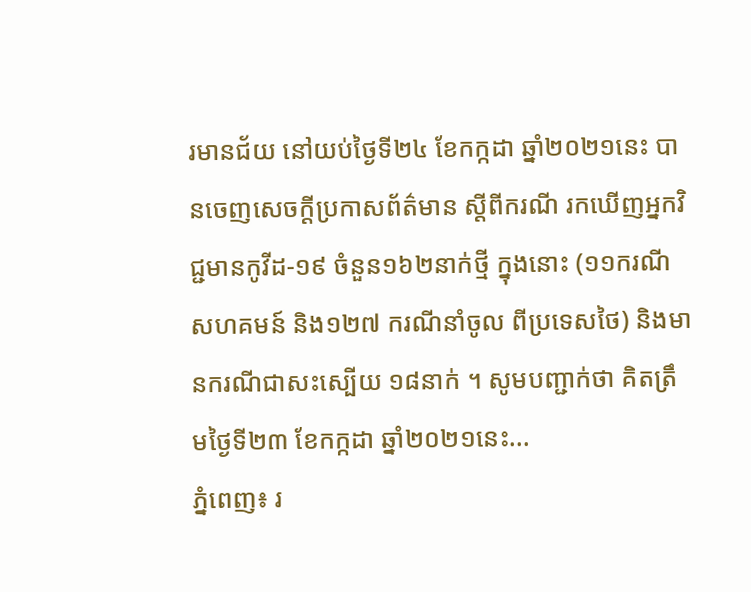រមានជ័យ នៅយប់ថ្ងៃទី២៤ ខែកក្កដា ឆ្នាំ២០២១នេះ បានចេញសេចក្ដីប្រកាសព័ត៌មាន ស្ដីពីករណី រកឃើញអ្នកវិជ្ជមានកូវីដ-១៩ ចំនួន១៦២នាក់ថ្មី ក្នុងនោះ (១១ករណី សហគមន៍ និង១២៧ ករណីនាំចូល ពីប្រទេសថៃ) និងមានករណីជាសះស្បើយ ១៨នាក់ ។ សូមបញ្ជាក់ថា គិតត្រឹមថ្ងៃទី២៣ ខែកក្កដា ឆ្នាំ២០២១នេះ...
ភ្នំពេញ៖ រ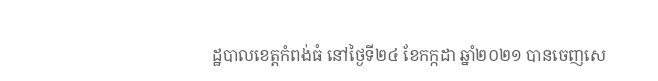ដ្ឋបាលខេត្តកំពង់ធំ នៅថ្ងៃទី២៤ ខែកក្កដា ឆ្នាំ២០២១ បានចេញសេ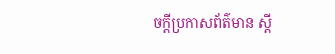ចក្ដីប្រកាសព័ត៌មាន ស្ដី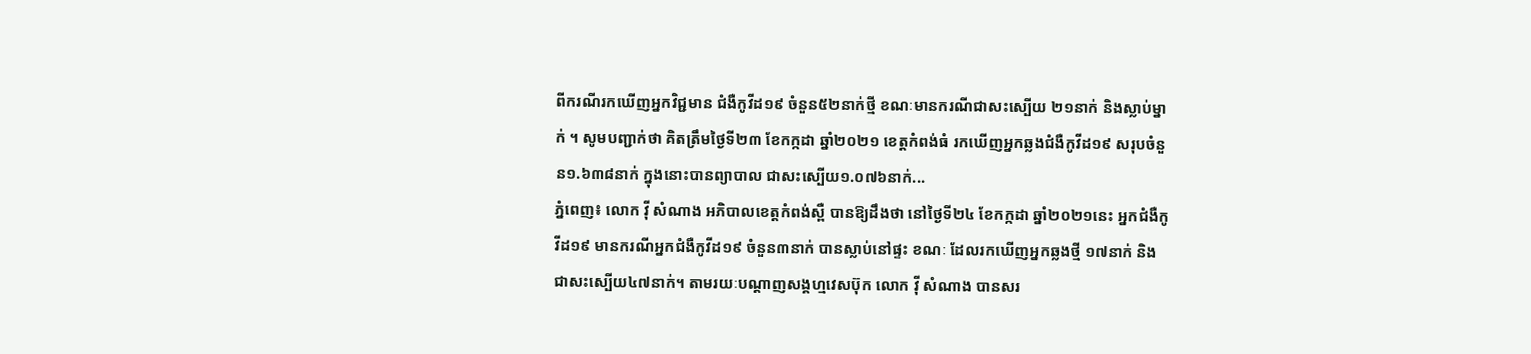ពីករណីរកឃើញអ្នកវិជ្ជមាន ជំងឺកូវីដ១៩ ចំនួន៥២នាក់ថ្មី ខណៈមានករណីជាសះស្បើយ ២១នាក់ និងស្លាប់ម្នាក់ ។ សូមបញ្ជាក់ថា គិតត្រឹមថ្ងៃទី២៣ ខែកក្កដា ឆ្នាំ២០២១ ខេត្តកំពង់ធំ រកឃើញអ្នកឆ្លងជំងឺកូវីដ១៩ សរុបចំនួន១.៦៣៨នាក់ ក្នុងនោះបានព្យាបាល ជាសះស្បើយ១.០៧៦នាក់...
ភ្នំពេញ៖ លោក វ៉ី សំណាង អភិបាលខេត្តកំពង់ស្ពឺ បានឱ្យដឹងថា នៅថ្ងៃទី២៤ ខែកក្កដា ឆ្នាំ២០២១នេះ អ្នកជំងឺកូវីដ១៩ មានករណីអ្នកជំងឺកូវីដ១៩ ចំនួន៣នាក់ បានស្លាប់នៅផ្ទះ ខណៈ ដែលរកឃើញអ្នកឆ្លងថ្មី ១៧នាក់ និងជាសះស្បើយ៤៧នាក់។ តាមរយៈបណ្ដាញសង្គហ្មវេសប៊ុក លោក វ៉ី សំណាង បានសរ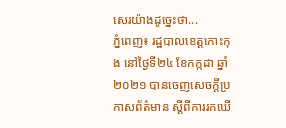សេរយ៉ាងដូច្នេះថា...
ភ្នំពេញ៖ រដ្ឋបាលខេត្តកោះកុង នៅថ្ងៃទី២៤ ខែកក្កដា ឆ្នាំ២០២១ បានចេញសេចក្តីប្រកាសព័ត៌មាន ស្តីពីការរកឃើ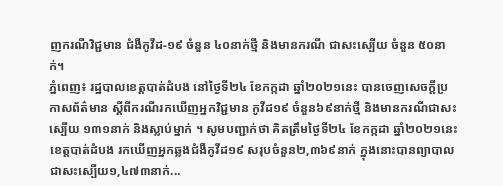ញករណីវិជ្ជមាន ជំងឺកូវីដ-១៩ ចំនួន ៤០នាក់ថ្មី និងមានករណី ជាសះស្បើយ ចំនួន ៥០នាក់។
ភ្នំពេញ៖ រដ្ឋបាលខេត្តបាត់ដំបង នៅថ្ងៃទី២៤ ខែកក្កដា ឆ្នាំ២០២១នេះ បានចេញសេចក្ដីប្រកាសព័ត៌មាន ស្ដីពីករណីរកឃើញអ្នកវិជ្ជមាន កូវីដ១៩ ចំនួន៦៩នាក់ថ្មី និងមានករណីជាសះស្បើយ ១៣១នាក់ និងស្លាប់ម្នាក់ ។ សូមបញ្ជាក់ថា គិតត្រឹមថ្ងៃទី២៤ ខែកក្កដា ឆ្នាំ២០២១នេះ ខេត្តបាត់ដំបង រកឃើញអ្នកឆ្លងជំងឺកូវីដ១៩ សរុបចំនួន២,៣៦៩នាក់ ក្នុងនោះបានព្យាបាល ជាសះស្បើយ១,៤៧៣នាក់...